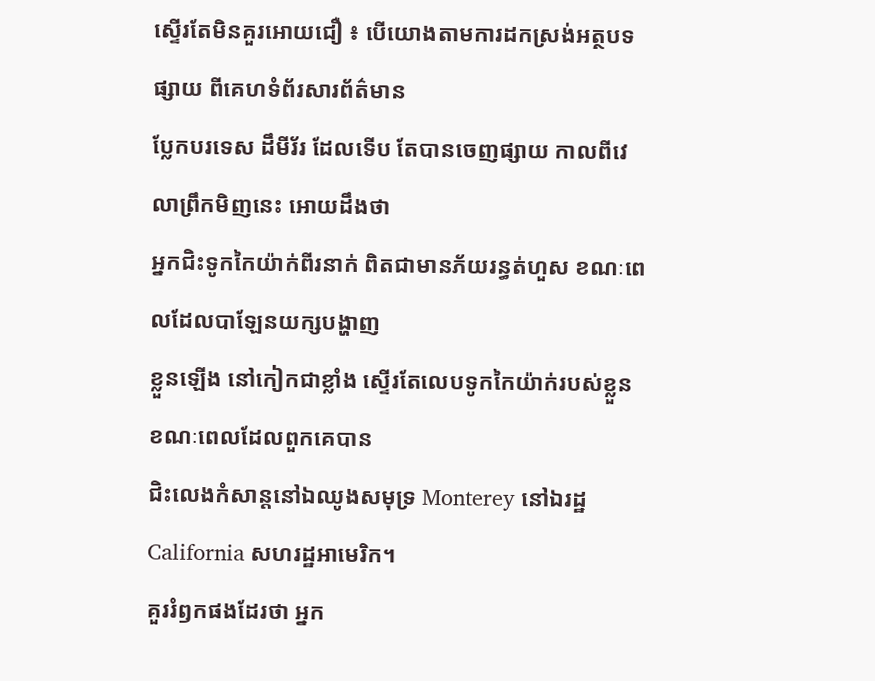ស្ទើរតែមិនគួរអោយជឿ ៖ បើយោងតាមការដកស្រង់អត្ថបទផ្សាយ ពីគេហទំព័រសារព័ត៌មាន
ប្លែកបរទេស ដឹមីរ័រ ដែលទើប តែបានចេញផ្សាយ កាលពីវេលាព្រឹកមិញនេះ អោយដឹងថា
អ្នកជិះទូកកៃយ៉ាក់ពីរនាក់ ពិតជាមានភ័យរន្ធត់ហួស ខណៈពេលដែលបាឡែនយក្សបង្ហាញ
ខ្លួនឡើង នៅកៀកជាខ្លាំង ស្ទើរតែលេបទូកកៃយ៉ាក់របស់ខ្លួន ខណៈពេលដែលពួកគេបាន
ជិះលេងកំសាន្តនៅឯឈូងសមុទ្រ Monterey នៅឯរដ្ឋ California សហរដ្ឋអាមេរិក។
គួររំឭកផងដែរថា អ្នក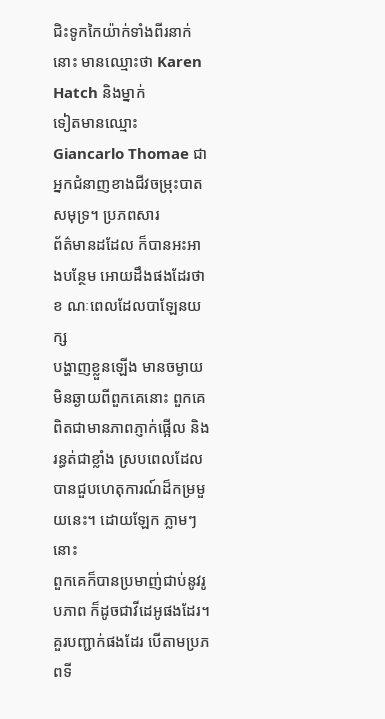ជិះទូកកៃយ៉ាក់ទាំងពីរនាក់នោះ មានឈ្មោះថា Karen Hatch និងម្នាក់
ទៀតមានឈ្មោះ Giancarlo Thomae ជាអ្នកជំនាញខាងជីវចម្រុះបាតសមុទ្រ។ ប្រភពសារ
ព័ត៌មានដដែល ក៏បានអះអាងបន្ថែម អោយដឹងផងដែរថា ខ ណៈពេលដែលបាឡែនយក្ស
បង្ហាញខ្លួនឡើង មានចម្ងាយមិនឆ្ងាយពីពួកគេនោះ ពួកគេពិតជាមានភាពភ្ញាក់ផ្អើល និង
រន្ធត់ជាខ្លាំង ស្របពេលដែលបានជួបហេតុការណ៍ដ៏កម្រមួយនេះ។ ដោយឡែក ភ្លាមៗនោះ
ពួកគេក៏បានប្រមាញ់ជាប់នូវរូបភាព ក៏ដូចជាវីដេអូផងដែរ។
គួរបញ្ជាក់ផងដែរ បើតាមប្រភពទី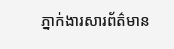ភ្នាក់ងារសារព័ត៌មាន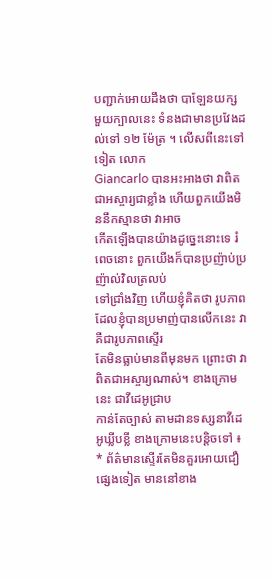បញ្ជាក់អោយដឹងថា បាឡែនយក្ស
មួយក្បាលនេះ ទំនងជាមានប្រវែងដល់ទៅ ១២ ម៉ែត្រ ។ លើសពីនេះទៅទៀត លោក
Giancarlo បានអះអាងថា វាពិតជាអស្ចារ្យជាខ្លាំង ហើយពួកយើងមិននឹកស្មានថា វាអាច
កើតឡើងបានយ៉ាងដូច្នេះនោះទេ រំពេចនោះ ពួកយើងក៏បានប្រញ៉ាប់ប្រញ៉ាល់វិលត្រលប់
ទៅជ្រាំងវិញ ហើយខ្ញុំគិតថា រូបភាពដែលខ្ញុំបានប្រមាញ់បានលើកនេះ វាគឺជារូបភាពស្ទើរ
តែមិនធ្លាប់មានពីមុនមក ព្រោះថា វាពិតជាអស្ចារ្យណាស់។ ខាងក្រោមនេះ ជាវីដេអូជ្រាប
កាន់តែច្បាស់ តាមដានទស្សនាវីដេអូឃ្លីបខ្លី ខាងក្រោមនេះបន្តិចទៅ ៖
* ព័ត៌មានស្ទើរតែមិនគួរអោយជឿផ្សេងទៀត មាននៅខាង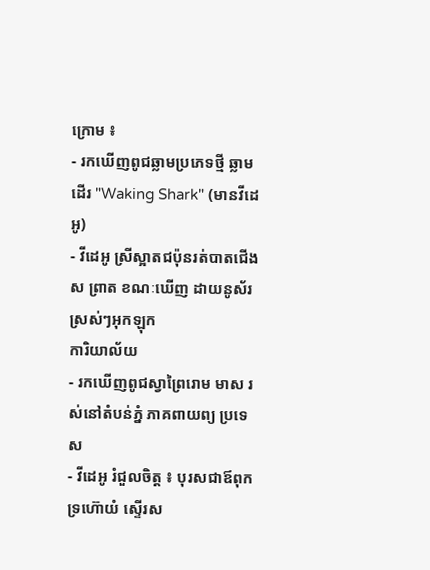ក្រោម ៖
- រកឃើញពូជឆ្លាមប្រភេទថ្មី ឆ្លាមដើរ "Waking Shark" (មានវីដេអូ)
- វីដេអូ ស្រីស្អាតជប៉ុនរត់បាតជើង ស ព្រាត ខណៈឃើញ ដាយនូស័រ ស្រស់ៗអុកឡុក
ការិយាល័យ
- រកឃើញពូជស្វាព្រៃរោម មាស រស់នៅតំបន់ភ្នំ ភាគពាយព្យ ប្រទេស
- វីដេអូ រំជួលចិត្ត ៖ បុរសជាឪពុកទ្រហ៊ោយំ ស្ទើរស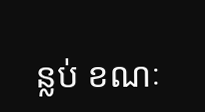ន្លប់ ខណៈ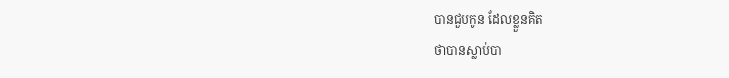បានជួបកូន ដែលខ្លួនគិត
ថាបានស្លាប់បា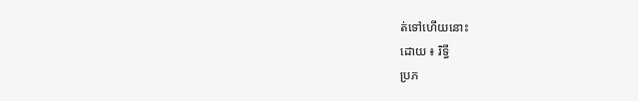ត់ទៅហើយនោះ
ដោយ ៖ រិទ្ធី
ប្រភ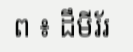ព ៖ ដឹមីរ័រ